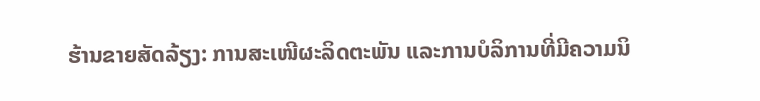ຮ້ານຂາຍສັດລ້ຽງ: ການສະເໜີຜະລິດຕະພັນ ແລະການບໍລິການທີ່ມີຄວາມນິ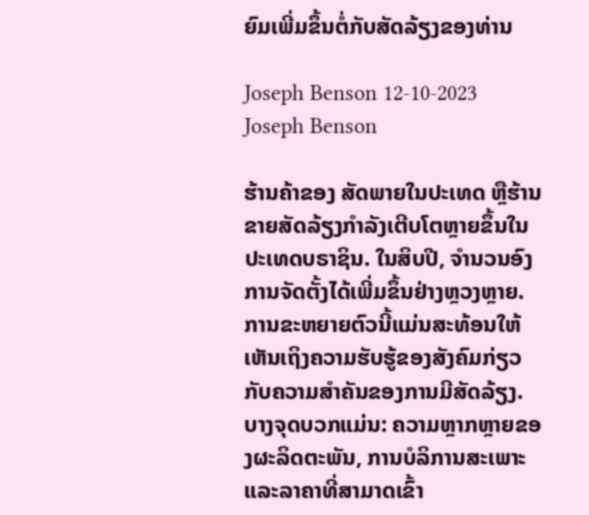ຍົມເພີ່ມຂຶ້ນຕໍ່ກັບສັດລ້ຽງຂອງທ່ານ

Joseph Benson 12-10-2023
Joseph Benson

ຮ້ານຄ້າຂອງ ສັດພາຍໃນປະເທດ ຫຼືຮ້ານຂາຍສັດລ້ຽງກຳລັງເຕີບໂຕຫຼາຍຂຶ້ນໃນປະເທດບຣາຊິນ. ໃນສິບປີ, ຈຳນວນອົງການຈັດຕັ້ງໄດ້ເພີ່ມຂຶ້ນຢ່າງຫຼວງຫຼາຍ. ການຂະຫຍາຍຕົວນີ້ແມ່ນສະທ້ອນໃຫ້ເຫັນເຖິງຄວາມຮັບຮູ້ຂອງສັງຄົມກ່ຽວກັບຄວາມສໍາຄັນຂອງການມີສັດລ້ຽງ. ບາງຈຸດບວກແມ່ນ: ຄວາມຫຼາກຫຼາຍຂອງຜະລິດຕະພັນ, ການບໍລິການສະເພາະ ແລະລາຄາທີ່ສາມາດເຂົ້າ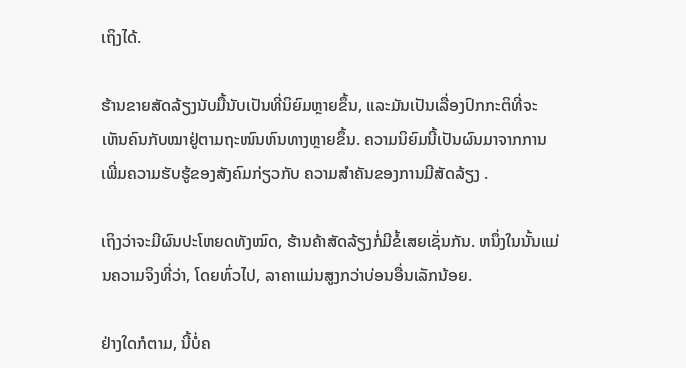ເຖິງໄດ້.

ຮ້ານຂາຍສັດລ້ຽງນັບມື້ນັບເປັນທີ່ນິຍົມຫຼາຍຂຶ້ນ, ແລະມັນເປັນເລື່ອງປົກກະຕິທີ່ຈະເຫັນຄົນກັບໝາຢູ່ຕາມຖະໜົນຫົນທາງຫຼາຍຂຶ້ນ. ຄວາມນິຍົມນີ້ເປັນຜົນມາຈາກການເພີ່ມຄວາມຮັບຮູ້ຂອງສັງຄົມກ່ຽວກັບ ຄວາມສຳຄັນຂອງການມີສັດລ້ຽງ .

ເຖິງວ່າຈະມີຜົນປະໂຫຍດທັງໝົດ, ຮ້ານຄ້າສັດລ້ຽງກໍ່ມີຂໍ້ເສຍເຊັ່ນກັນ. ຫນຶ່ງໃນນັ້ນແມ່ນຄວາມຈິງທີ່ວ່າ, ໂດຍທົ່ວໄປ, ລາຄາແມ່ນສູງກວ່າບ່ອນອື່ນເລັກນ້ອຍ.

ຢ່າງໃດກໍຕາມ, ນີ້ບໍ່ຄ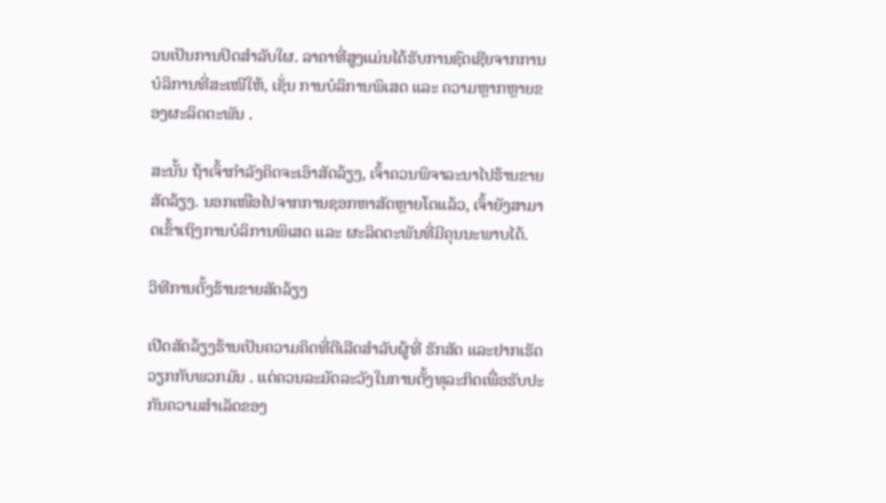ວນເປັນການປິດສໍາລັບໃຜ. ລາຄາທີ່ສູງແມ່ນໄດ້ຮັບການຊົດເຊີຍຈາກການບໍລິການທີ່ສະເໜີໃຫ້, ເຊັ່ນ ການບໍລິການພິເສດ ແລະ ຄວາມຫຼາກຫຼາຍຂອງຜະລິດຕະພັນ .

ສະນັ້ນ ຖ້າເຈົ້າກຳລັງຄິດຈະເອົາສັດລ້ຽງ, ເຈົ້າຄວນພິຈາລະນາໄປຮ້ານຂາຍສັດລ້ຽງ. ນອກເໜືອໄປຈາກການຊອກຫາສັດຫຼາຍໂຕແລ້ວ, ເຈົ້າຍັງສາມາດເຂົ້າເຖິງການບໍລິການພິເສດ ແລະ ຜະລິດຕະພັນທີ່ມີຄຸນນະພາບໄດ້.

ວິທີການຕັ້ງຮ້ານຂາຍສັດລ້ຽງ

ເປີດສັດລ້ຽງຮ້ານເປັນຄວາມຄິດທີ່ດີເລີດສໍາລັບຜູ້ທີ່ ຮັກສັດ ແລະຢາກເຮັດວຽກກັບພວກມັນ . ແຕ່ຄວນລະມັດລະວັງໃນການຕັ້ງທຸລະກິດເພື່ອຮັບປະກັນຄວາມສຳເລັດຂອງ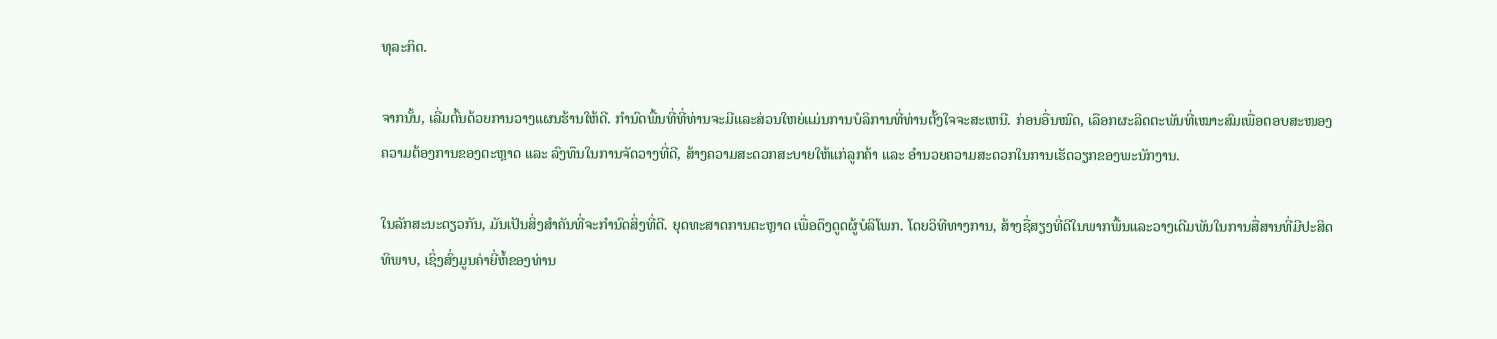ທຸລະກິດ.

ຈາກນັ້ນ, ເລີ່ມຕົ້ນດ້ວຍການວາງແຜນຮ້ານໃຫ້ດີ. ກໍານົດພື້ນທີ່ທີ່ທ່ານຈະມີແລະສ່ວນໃຫຍ່ແມ່ນການບໍລິການທີ່ທ່ານຕັ້ງໃຈຈະສະເຫນີ. ກ່ອນອື່ນໝົດ, ເລືອກຜະລິດຕະພັນທີ່ເໝາະສົມເພື່ອຕອບສະໜອງຄວາມຕ້ອງການຂອງຕະຫຼາດ ແລະ ລົງທຶນໃນການຈັດວາງທີ່ດີ, ສ້າງຄວາມສະດວກສະບາຍໃຫ້ແກ່ລູກຄ້າ ແລະ ອຳນວຍຄວາມສະດວກໃນການເຮັດວຽກຂອງພະນັກງານ.

ໃນລັກສະນະດຽວກັນ, ມັນເປັນສິ່ງສໍາຄັນທີ່ຈະກໍານົດສິ່ງທີ່ດີ. ຍຸດທະສາດການຕະຫຼາດ ເພື່ອດຶງດູດຜູ້ບໍລິໂພກ. ໂດຍວິທີທາງການ, ສ້າງຊື່ສຽງທີ່ດີໃນພາກພື້ນແລະວາງເດີມພັນໃນການສື່ສານທີ່ມີປະສິດທິພາບ, ເຊິ່ງສົ່ງມູນຄ່າຍີ່ຫໍ້ຂອງທ່ານ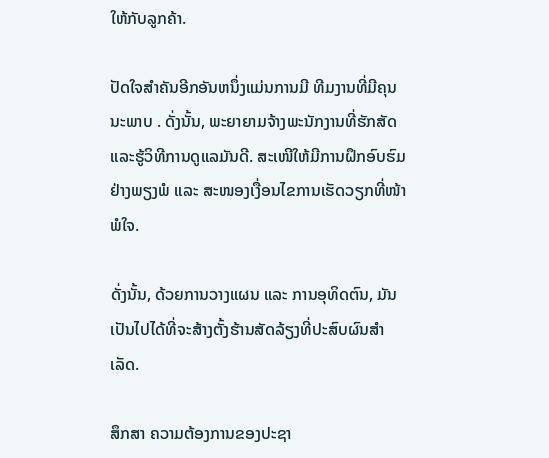ໃຫ້ກັບລູກຄ້າ.

ປັດໃຈສໍາຄັນອີກອັນຫນຶ່ງແມ່ນການມີ ທີມງານທີ່ມີຄຸນນະພາບ . ດັ່ງນັ້ນ, ພະຍາຍາມຈ້າງພະນັກງານທີ່ຮັກສັດແລະຮູ້ວິທີການດູແລມັນດີ. ສະເໜີໃຫ້ມີການຝຶກອົບຮົມຢ່າງພຽງພໍ ແລະ ສະໜອງເງື່ອນໄຂການເຮັດວຽກທີ່ໜ້າພໍໃຈ.

ດັ່ງນັ້ນ, ດ້ວຍການວາງແຜນ ແລະ ການອຸທິດຕົນ, ມັນເປັນໄປໄດ້ທີ່ຈະສ້າງຕັ້ງຮ້ານສັດລ້ຽງທີ່ປະສົບຜົນສຳເລັດ.

ສຶກສາ ຄວາມຕ້ອງການຂອງປະຊາ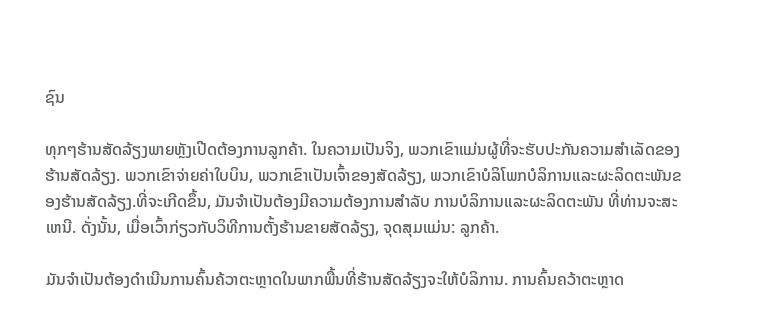ຊົນ

ທຸກໆຮ້ານສັດລ້ຽງພາຍຫຼັງເປີດຕ້ອງການລູກຄ້າ. ໃນຄວາມເປັນຈິງ, ພວກເຂົາແມ່ນຜູ້ທີ່ຈະຮັບປະກັນຄວາມສໍາເລັດຂອງຮ້ານສັດລ້ຽງ. ພວກເຂົາຈ່າຍຄ່າໃບບິນ, ພວກເຂົາເປັນເຈົ້າຂອງສັດລ້ຽງ, ພວກເຂົາບໍລິໂພກບໍລິການແລະຜະລິດຕະພັນຂອງຮ້ານສັດລ້ຽງ.ທີ່ຈະເກີດຂຶ້ນ, ມັນຈໍາເປັນຕ້ອງມີຄວາມຕ້ອງການສໍາລັບ ການບໍລິການແລະຜະລິດຕະພັນ ທີ່ທ່ານຈະສະເຫນີ. ດັ່ງນັ້ນ, ເມື່ອເວົ້າກ່ຽວກັບວິທີການຕັ້ງຮ້ານຂາຍສັດລ້ຽງ, ຈຸດສຸມແມ່ນ: ລູກຄ້າ.

ມັນຈໍາເປັນຕ້ອງດໍາເນີນການຄົ້ນຄ້ວາຕະຫຼາດໃນພາກພື້ນທີ່ຮ້ານສັດລ້ຽງຈະໃຫ້ບໍລິການ. ການຄົ້ນຄວ້າຕະຫຼາດ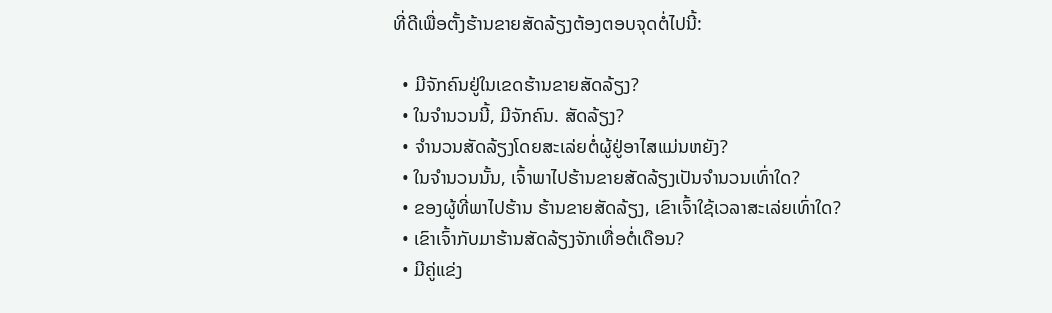ທີ່ດີເພື່ອຕັ້ງຮ້ານຂາຍສັດລ້ຽງຕ້ອງຕອບຈຸດຕໍ່ໄປນີ້:

  • ມີຈັກຄົນຢູ່ໃນເຂດຮ້ານຂາຍສັດລ້ຽງ?
  • ໃນຈຳນວນນີ້, ມີຈັກຄົນ. ສັດລ້ຽງ?
  • ຈຳນວນສັດລ້ຽງໂດຍສະເລ່ຍຕໍ່ຜູ້ຢູ່ອາໄສແມ່ນຫຍັງ?
  • ໃນຈຳນວນນັ້ນ, ເຈົ້າພາໄປຮ້ານຂາຍສັດລ້ຽງເປັນຈຳນວນເທົ່າໃດ?
  • ຂອງຜູ້ທີ່ພາໄປຮ້ານ ຮ້ານຂາຍສັດລ້ຽງ, ເຂົາເຈົ້າໃຊ້ເວລາສະເລ່ຍເທົ່າໃດ?
  • ເຂົາເຈົ້າກັບມາຮ້ານສັດລ້ຽງຈັກເທື່ອຕໍ່ເດືອນ?
  • ມີຄູ່ແຂ່ງ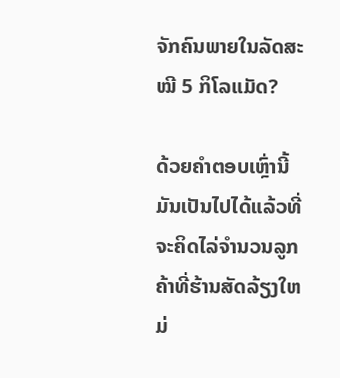ຈັກຄົນພາຍໃນລັດສະໝີ 5 ກິໂລແມັດ?

ດ້ວຍຄໍາຕອບເຫຼົ່ານີ້ມັນເປັນໄປໄດ້ແລ້ວທີ່ຈະຄິດໄລ່ຈໍານວນລູກຄ້າທີ່ຮ້ານສັດລ້ຽງໃຫມ່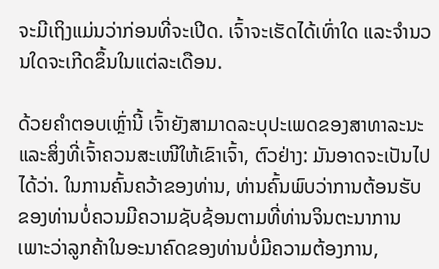ຈະມີເຖິງແມ່ນວ່າກ່ອນທີ່ຈະເປີດ. ເຈົ້າຈະເຮັດໄດ້ເທົ່າໃດ ແລະຈໍານວນໃດຈະເກີດຂຶ້ນໃນແຕ່ລະເດືອນ.

ດ້ວຍຄຳຕອບເຫຼົ່ານີ້ ເຈົ້າຍັງສາມາດລະບຸປະເພດຂອງສາທາລະນະ ແລະສິ່ງທີ່ເຈົ້າຄວນສະເໜີໃຫ້ເຂົາເຈົ້າ, ຕົວຢ່າງ: ມັນອາດຈະເປັນໄປໄດ້ວ່າ. ໃນການຄົ້ນຄວ້າຂອງທ່ານ, ທ່ານຄົ້ນພົບວ່າການຕ້ອນຮັບຂອງທ່ານບໍ່ຄວນມີຄວາມຊັບຊ້ອນຕາມທີ່ທ່ານຈິນຕະນາການເພາະວ່າລູກຄ້າໃນອະນາຄົດຂອງທ່ານບໍ່ມີຄວາມຕ້ອງການ,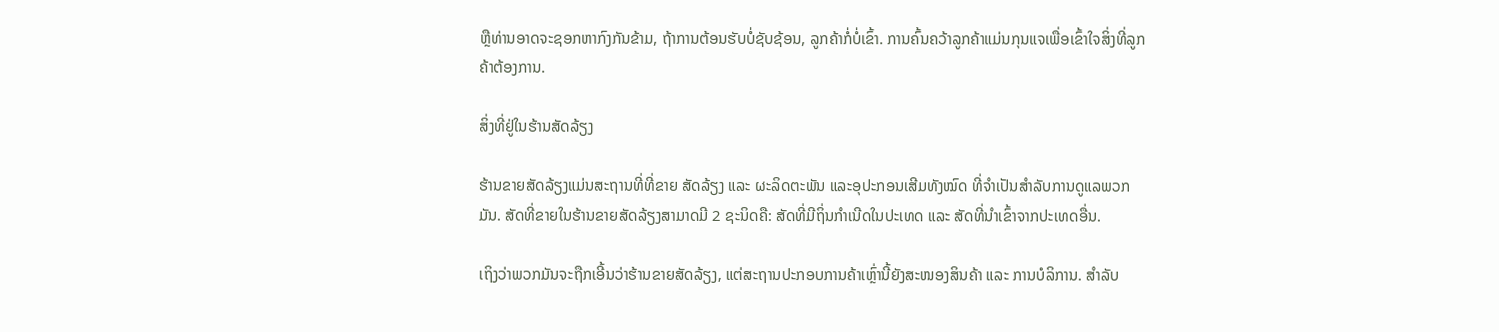ຫຼືທ່ານອາດຈະຊອກຫາກົງກັນຂ້າມ, ຖ້າການຕ້ອນຮັບບໍ່ຊັບຊ້ອນ, ລູກຄ້າກໍ່ບໍ່ເຂົ້າ. ການຄົ້ນຄວ້າລູກຄ້າແມ່ນກຸນແຈເພື່ອເຂົ້າໃຈສິ່ງທີ່ລູກຄ້າຕ້ອງການ.

ສິ່ງທີ່ຢູ່ໃນຮ້ານສັດລ້ຽງ

ຮ້ານຂາຍສັດລ້ຽງແມ່ນສະຖານທີ່ທີ່ຂາຍ ສັດລ້ຽງ ແລະ ຜະລິດຕະພັນ ແລະອຸປະກອນເສີມທັງໝົດ ທີ່ຈຳເປັນສຳລັບການດູແລພວກມັນ. ສັດທີ່ຂາຍໃນຮ້ານຂາຍສັດລ້ຽງສາມາດມີ 2 ຊະນິດຄື: ສັດທີ່ມີຖິ່ນກຳເນີດໃນປະເທດ ແລະ ສັດທີ່ນຳເຂົ້າຈາກປະເທດອື່ນ.

ເຖິງວ່າພວກມັນຈະຖືກເອີ້ນວ່າຮ້ານຂາຍສັດລ້ຽງ, ແຕ່ສະຖານປະກອບການຄ້າເຫຼົ່ານີ້ຍັງສະໜອງສິນຄ້າ ແລະ ການບໍລິການ. ສໍາລັບ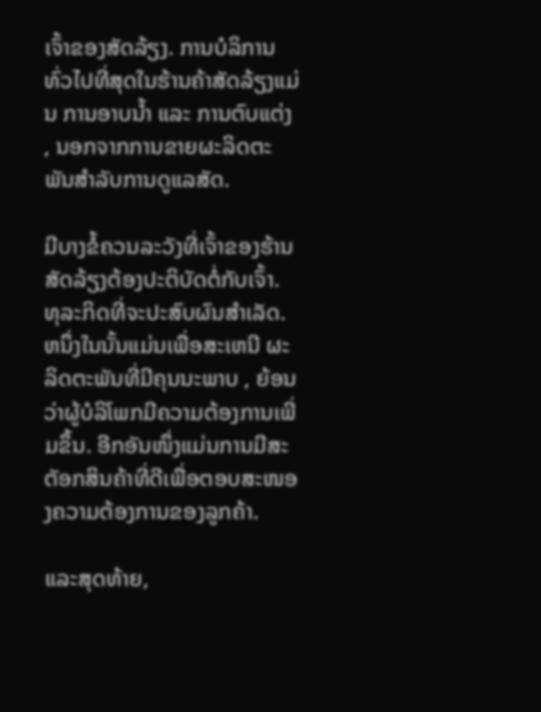ເຈົ້າຂອງສັດລ້ຽງ. ການບໍລິການທົ່ວໄປທີ່ສຸດໃນຮ້ານຄ້າສັດລ້ຽງແມ່ນ ການອາບນໍ້າ ແລະ ການຕົບແຕ່ງ , ນອກຈາກການຂາຍຜະລິດຕະພັນສໍາລັບການດູແລສັດ.

ມີບາງຂໍ້ຄວນລະວັງທີ່ເຈົ້າຂອງຮ້ານສັດລ້ຽງຕ້ອງປະຕິບັດຕໍ່ກັບເຈົ້າ. ທຸລະກິດທີ່ຈະປະສົບຜົນສໍາເລັດ. ຫນຶ່ງໃນນັ້ນແມ່ນເພື່ອສະເຫນີ ຜະລິດຕະພັນທີ່ມີຄຸນນະພາບ , ຍ້ອນວ່າຜູ້ບໍລິໂພກມີຄວາມຕ້ອງການເພີ່ມຂຶ້ນ. ອີກອັນໜຶ່ງແມ່ນການມີສະຕັອກສິນຄ້າທີ່ດີເພື່ອຕອບສະໜອງຄວາມຕ້ອງການຂອງລູກຄ້າ.

ແລະສຸດທ້າຍ,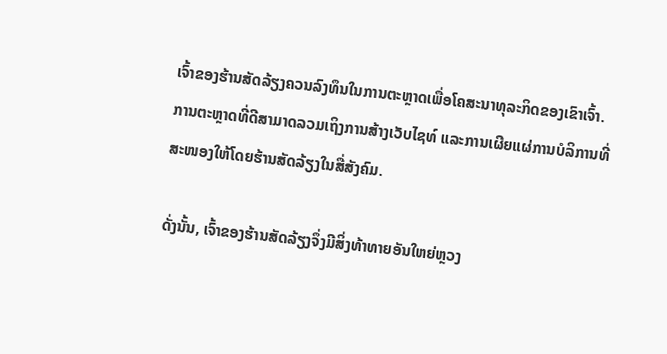ເຈົ້າຂອງຮ້ານສັດລ້ຽງຄວນລົງທຶນໃນການຕະຫຼາດເພື່ອໂຄສະນາທຸລະກິດຂອງເຂົາເຈົ້າ. ການຕະຫຼາດທີ່ດີສາມາດລວມເຖິງການສ້າງເວັບໄຊທ໌ ແລະການເຜີຍແຜ່ການບໍລິການທີ່ສະໜອງໃຫ້ໂດຍຮ້ານສັດລ້ຽງໃນສື່ສັງຄົມ.

ດັ່ງນັ້ນ, ເຈົ້າຂອງຮ້ານສັດລ້ຽງຈຶ່ງມີສິ່ງທ້າທາຍອັນໃຫຍ່ຫຼວງ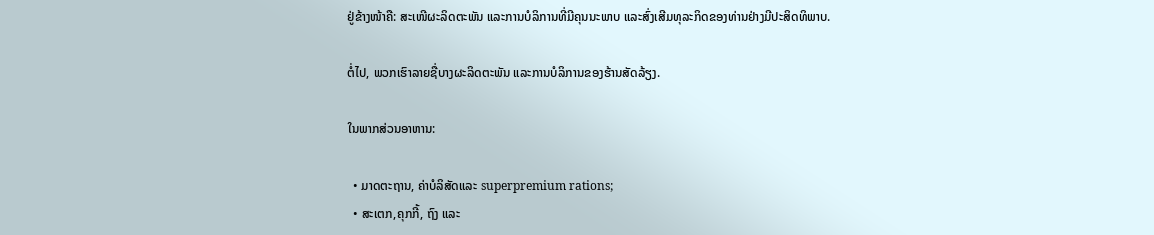ຢູ່ຂ້າງໜ້າຄື: ສະເໜີຜະລິດຕະພັນ ແລະການບໍລິການທີ່ມີຄຸນນະພາບ ແລະສົ່ງເສີມທຸລະກິດຂອງທ່ານຢ່າງມີປະສິດທິພາບ.

ຕໍ່ໄປ, ພວກເຮົາລາຍຊື່ບາງຜະລິດຕະພັນ ແລະການບໍລິການຂອງຮ້ານສັດລ້ຽງ.

ໃນພາກສ່ວນອາຫານ:

  • ມາດຕະຖານ, ຄ່າບໍລິສັດແລະ superpremium rations;
  • ສະເຕກ,ຄຸກກີ້, ຖົງ ແລະ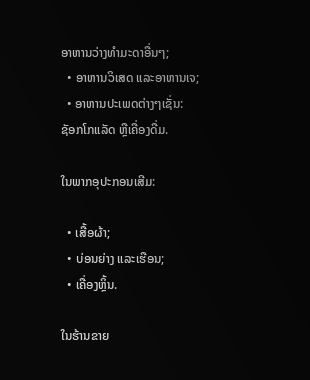ອາຫານວ່າງທຳມະດາອື່ນໆ;
  • ອາຫານວິເສດ ແລະອາຫານເຈ;
  • ອາຫານປະເພດຕ່າງໆເຊັ່ນ: ຊັອກໂກແລັດ ຫຼືເຄື່ອງດື່ມ.

ໃນພາກອຸປະກອນເສີມ:

  • ເສື້ອຜ້າ;
  • ບ່ອນຍ່າງ ແລະເຮືອນ;
  • ເຄື່ອງຫຼິ້ນ.

ໃນຮ້ານຂາຍ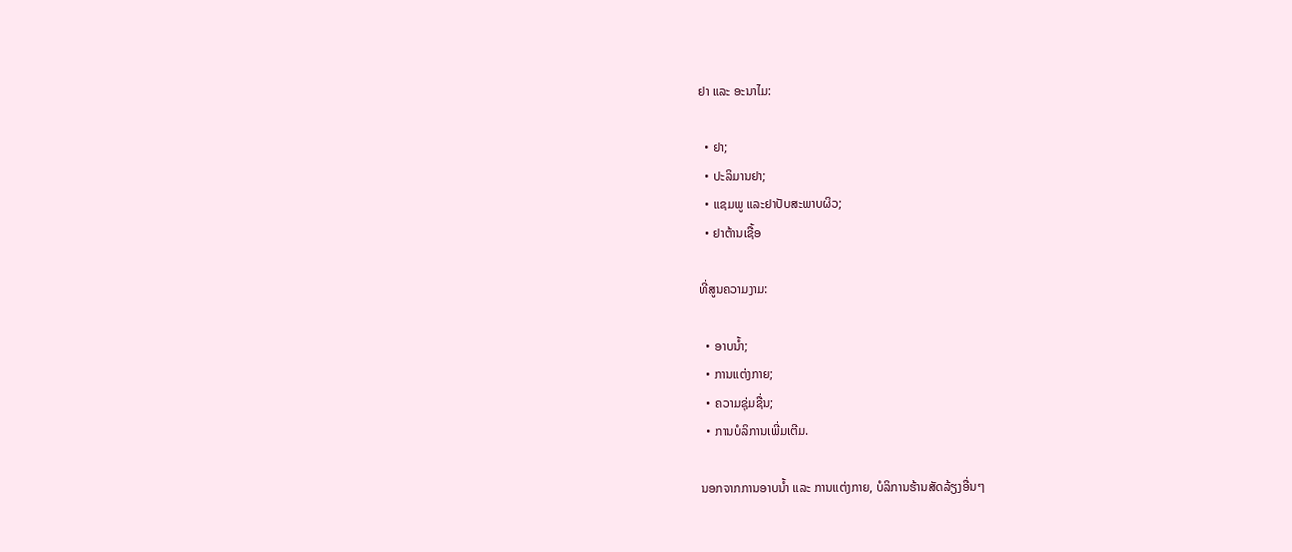ຢາ ແລະ ອະນາໄມ:

  • ຢາ;
  • ປະລິມານຢາ;
  • ແຊມພູ ແລະຢາປັບສະພາບຜິວ;
  • ຢາຕ້ານເຊື້ອ

ທີ່ສູນຄວາມງາມ:

  • ອາບນ້ຳ;
  • ການແຕ່ງກາຍ;
  • ຄວາມຊຸ່ມຊື່ນ;
  • ການບໍລິການເພີ່ມເຕີມ.

ນອກຈາກການອາບນ້ຳ ແລະ ການແຕ່ງກາຍ, ບໍລິການຮ້ານສັດລ້ຽງອື່ນໆ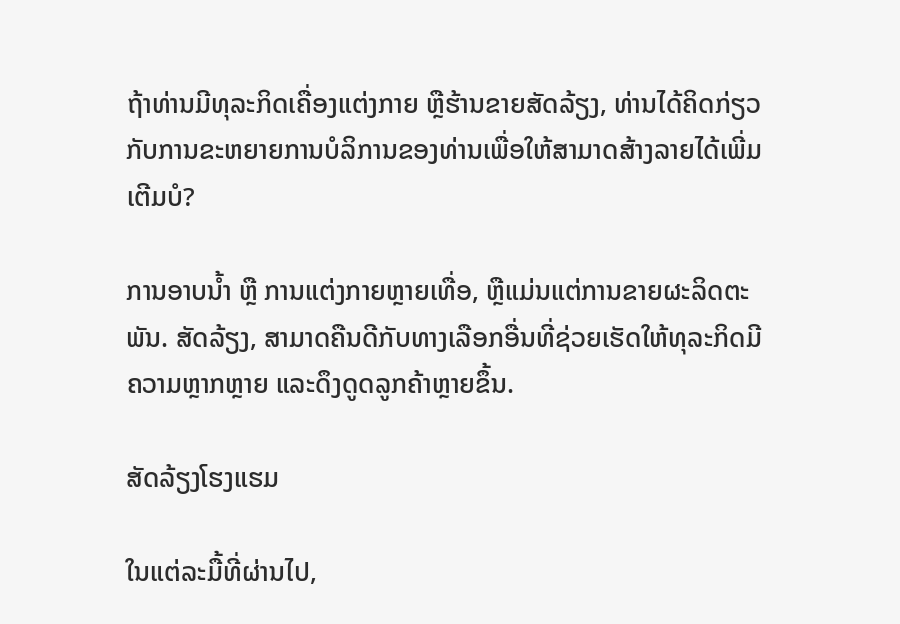ຖ້າທ່ານມີທຸລະກິດເຄື່ອງແຕ່ງກາຍ ຫຼືຮ້ານຂາຍສັດລ້ຽງ, ທ່ານໄດ້ຄິດກ່ຽວກັບການຂະຫຍາຍການບໍລິການຂອງທ່ານເພື່ອໃຫ້ສາມາດສ້າງລາຍໄດ້ເພີ່ມເຕີມບໍ?

ການອາບນໍ້າ ຫຼື ການແຕ່ງກາຍຫຼາຍເທື່ອ, ຫຼືແມ່ນແຕ່ການຂາຍຜະລິດຕະພັນ. ສັດລ້ຽງ, ສາມາດຄືນດີກັບທາງເລືອກອື່ນທີ່ຊ່ວຍເຮັດໃຫ້ທຸລະກິດມີຄວາມຫຼາກຫຼາຍ ແລະດຶງດູດລູກຄ້າຫຼາຍຂຶ້ນ.

ສັດລ້ຽງໂຮງແຮມ

ໃນແຕ່ລະມື້ທີ່ຜ່ານໄປ,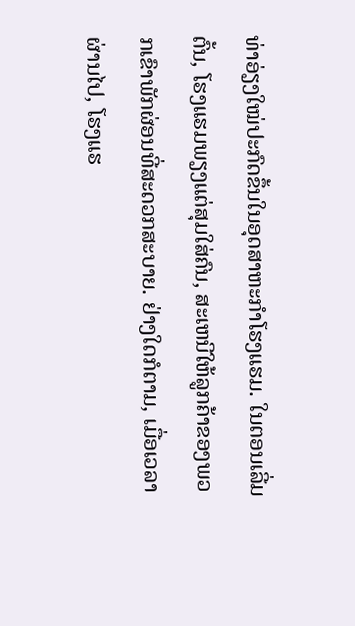ທ່າອ່ຽງໃໝ່ປະກົດຂຶ້ນໃນອຸດສາຫະກໍາໂຮງແຮມ. ໃນຕອນເລີ່ມຕົ້ນ, ໂຮງແຮມພຽງແຕ່ສຸມໃສ່ຄົນ, ສະເຫນີໃຫ້ລູກຄ້າຂອງພວກເຂົາພັກຜ່ອນທີ່ສະດວກສະບາຍ. ຢ່າງໃດກໍຕາມ, ເມື່ອເວລາຜ່ານໄປ, ໂຮງແຮ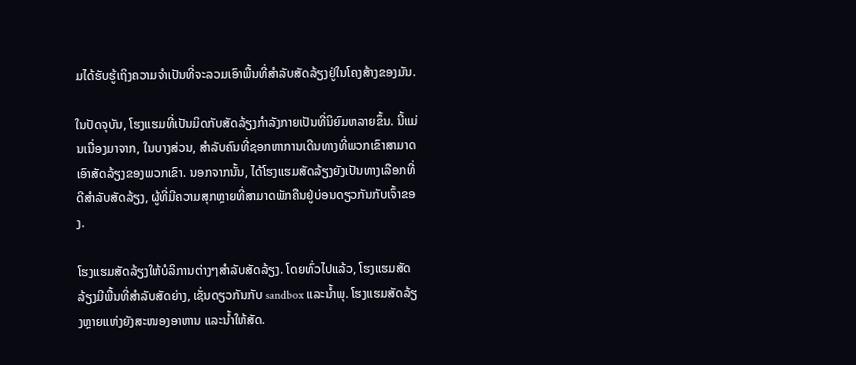ມໄດ້ຮັບຮູ້ເຖິງຄວາມຈໍາເປັນທີ່ຈະລວມເອົາພື້ນທີ່ສໍາລັບສັດລ້ຽງຢູ່ໃນໂຄງສ້າງຂອງມັນ.

ໃນປັດຈຸບັນ, ໂຮງແຮມທີ່ເປັນມິດກັບສັດລ້ຽງກໍາລັງກາຍເປັນທີ່ນິຍົມຫລາຍຂຶ້ນ. ນີ້ແມ່ນເນື່ອງມາຈາກ, ໃນບາງສ່ວນ, ສໍາລັບຄົນທີ່ຊອກຫາການເດີນທາງທີ່ພວກເຂົາສາມາດເອົາສັດລ້ຽງຂອງພວກເຂົາ. ນອກຈາກນັ້ນ, ໄດ້ໂຮງແຮມສັດລ້ຽງຍັງເປັນທາງເລືອກທີ່ດີສໍາລັບສັດລ້ຽງ, ຜູ້ທີ່ມີຄວາມສຸກຫຼາຍທີ່ສາມາດພັກຄືນຢູ່ບ່ອນດຽວກັນກັບເຈົ້າຂອງ.

ໂຮງແຮມສັດລ້ຽງໃຫ້ບໍລິການຕ່າງໆສໍາລັບສັດລ້ຽງ. ໂດຍທົ່ວໄປແລ້ວ, ໂຮງແຮມສັດລ້ຽງມີພື້ນທີ່ສໍາລັບສັດຍ່າງ, ເຊັ່ນດຽວກັນກັບ sandbox ແລະນ້ຳພຸ. ໂຮງແຮມສັດລ້ຽງຫຼາຍແຫ່ງຍັງສະໜອງອາຫານ ແລະນໍ້າໃຫ້ສັດ.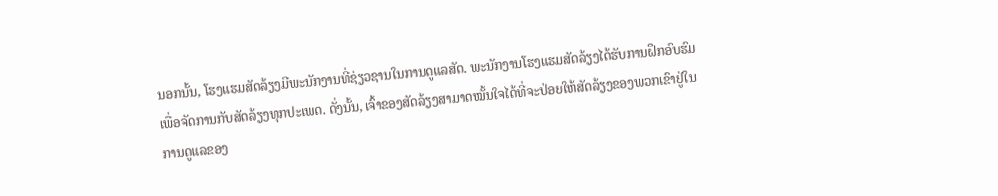ນອກນັ້ນ, ໂຮງແຮມສັດລ້ຽງມີພະນັກງານທີ່ຊ່ຽວຊານໃນການດູແລສັດ. ພະນັກງານໂຮງແຮມສັດລ້ຽງໄດ້ຮັບການຝຶກອົບຮົມເພື່ອຈັດການກັບສັດລ້ຽງທຸກປະເພດ. ດັ່ງນັ້ນ, ເຈົ້າຂອງສັດລ້ຽງສາມາດໝັ້ນໃຈໄດ້ທີ່ຈະປ່ອຍໃຫ້ສັດລ້ຽງຂອງພວກເຂົາຢູ່ໃນການດູແລຂອງ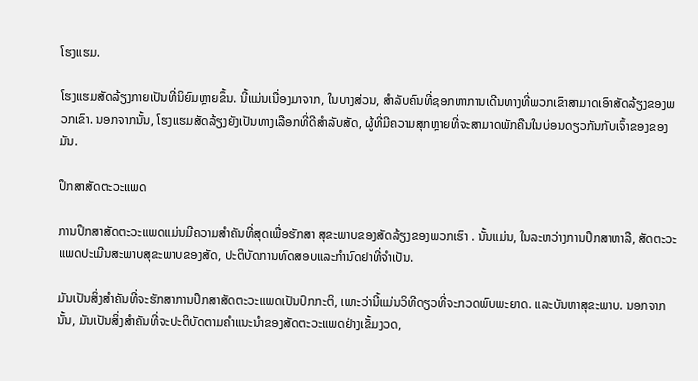ໂຮງແຮມ.

ໂຮງແຮມສັດລ້ຽງກາຍເປັນທີ່ນິຍົມຫຼາຍຂຶ້ນ. ນີ້ແມ່ນເນື່ອງມາຈາກ, ໃນບາງສ່ວນ, ສໍາລັບຄົນທີ່ຊອກຫາການເດີນທາງທີ່ພວກເຂົາສາມາດເອົາສັດລ້ຽງຂອງພວກເຂົາ. ນອກຈາກນັ້ນ, ໂຮງແຮມສັດລ້ຽງຍັງເປັນທາງເລືອກທີ່ດີສໍາລັບສັດ, ຜູ້ທີ່ມີຄວາມສຸກຫຼາຍທີ່ຈະສາມາດພັກຄືນໃນບ່ອນດຽວກັນກັບເຈົ້າຂອງຂອງມັນ.

ປຶກສາສັດຕະວະແພດ

ການປຶກສາສັດຕະວະແພດແມ່ນມີຄວາມສຳຄັນທີ່ສຸດເພື່ອຮັກສາ ສຸຂະພາບຂອງສັດລ້ຽງຂອງພວກເຮົາ . ນັ້ນແມ່ນ, ໃນລະຫວ່າງການປຶກສາຫາລື, ສັດຕະວະແພດປະເມີນສະພາບສຸຂະພາບຂອງສັດ, ປະຕິບັດການທົດສອບແລະກໍານົດຢາທີ່ຈໍາເປັນ.

ມັນເປັນສິ່ງສໍາຄັນທີ່ຈະຮັກສາການປຶກສາສັດຕະວະແພດເປັນປົກກະຕິ, ເພາະວ່ານີ້ແມ່ນວິທີດຽວທີ່ຈະກວດພົບພະຍາດ. ແລະບັນຫາສຸຂະພາບ. ນອກຈາກນັ້ນ, ມັນເປັນສິ່ງສໍາຄັນທີ່ຈະປະຕິບັດຕາມຄໍາແນະນໍາຂອງສັດຕະວະແພດຢ່າງເຂັ້ມງວດ,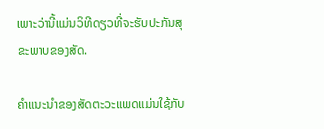ເພາະວ່ານີ້ແມ່ນວິທີດຽວທີ່ຈະຮັບປະກັນສຸຂະພາບຂອງສັດ.

ຄໍາແນະນໍາຂອງສັດຕະວະແພດແມ່ນໃຊ້ກັບ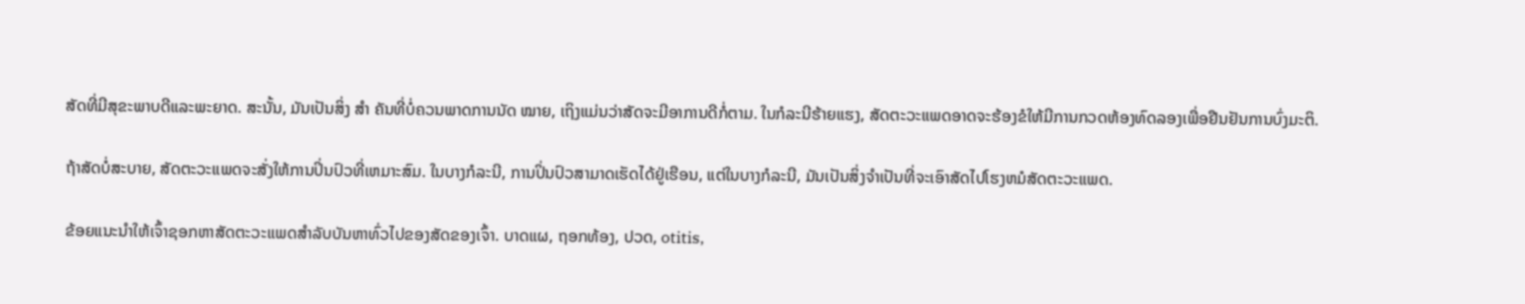ສັດທີ່ມີສຸຂະພາບດີແລະພະຍາດ. ສະນັ້ນ, ມັນເປັນສິ່ງ ສຳ ຄັນທີ່ບໍ່ຄວນພາດການນັດ ໝາຍ, ເຖິງແມ່ນວ່າສັດຈະມີອາການດີກໍ່ຕາມ. ໃນກໍລະນີຮ້າຍແຮງ, ສັດຕະວະແພດອາດຈະຮ້ອງຂໍໃຫ້ມີການກວດຫ້ອງທົດລອງເພື່ອຢືນຢັນການບົ່ງມະຕິ.

ຖ້າສັດບໍ່ສະບາຍ, ສັດຕະວະແພດຈະສັ່ງໃຫ້ການປິ່ນປົວທີ່ເຫມາະສົມ. ໃນບາງກໍລະນີ, ການປິ່ນປົວສາມາດເຮັດໄດ້ຢູ່ເຮືອນ, ແຕ່ໃນບາງກໍລະນີ, ມັນເປັນສິ່ງຈໍາເປັນທີ່ຈະເອົາສັດໄປໂຮງຫມໍສັດຕະວະແພດ.

ຂ້ອຍແນະນໍາໃຫ້ເຈົ້າຊອກຫາສັດຕະວະແພດສໍາລັບບັນຫາທົ່ວໄປຂອງສັດຂອງເຈົ້າ. ບາດແຜ, ຖອກທ້ອງ, ປວດ, otitis,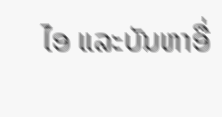ໄອ ແລະບັນຫາອື່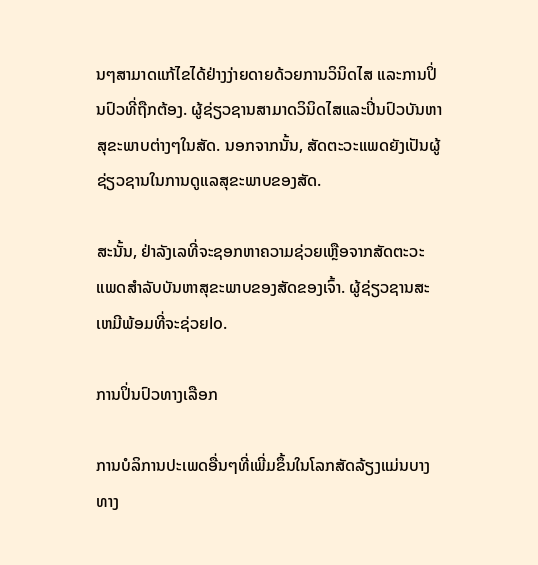ນໆສາມາດແກ້ໄຂໄດ້ຢ່າງງ່າຍດາຍດ້ວຍການວິນິດໄສ ແລະການປິ່ນປົວທີ່ຖືກຕ້ອງ. ຜູ້ຊ່ຽວຊານສາມາດວິນິດໄສແລະປິ່ນປົວບັນຫາສຸຂະພາບຕ່າງໆໃນສັດ. ນອກຈາກນັ້ນ, ສັດຕະວະແພດຍັງເປັນຜູ້ຊ່ຽວຊານໃນການດູແລສຸຂະພາບຂອງສັດ.

ສະນັ້ນ, ຢ່າລັງເລທີ່ຈະຊອກຫາຄວາມຊ່ວຍເຫຼືອຈາກສັດຕະວະແພດສຳລັບບັນຫາສຸຂະພາບຂອງສັດຂອງເຈົ້າ. ຜູ້ຊ່ຽວຊານສະເຫມີພ້ອມທີ່ຈະຊ່ວຍlo.

ການປິ່ນປົວທາງເລືອກ

ການບໍລິການປະເພດອື່ນໆທີ່ເພີ່ມຂຶ້ນໃນໂລກສັດລ້ຽງແມ່ນບາງທາງ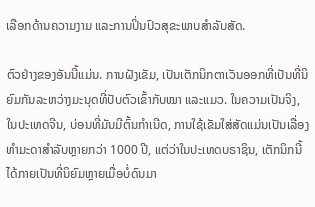ເລືອກດ້ານຄວາມງາມ ແລະການປິ່ນປົວສຸຂະພາບສໍາລັບສັດ.

ຕົວຢ່າງຂອງອັນນີ້ແມ່ນ. ການຝັງເຂັມ, ເປັນເຕັກນິກຕາເວັນອອກທີ່ເປັນທີ່ນິຍົມກັນລະຫວ່າງມະນຸດທີ່ປັບຕົວເຂົ້າກັບໝາ ແລະແມວ. ໃນຄວາມເປັນຈິງ, ໃນປະເທດຈີນ, ບ່ອນທີ່ມັນມີຕົ້ນກໍາເນີດ, ການໃຊ້ເຂັມໃສ່ສັດແມ່ນເປັນເລື່ອງທໍາມະດາສໍາລັບຫຼາຍກວ່າ 1000 ປີ, ແຕ່ວ່າໃນປະເທດບຣາຊິນ, ເຕັກນິກນີ້ໄດ້ກາຍເປັນທີ່ນິຍົມຫຼາຍເມື່ອບໍ່ດົນມາ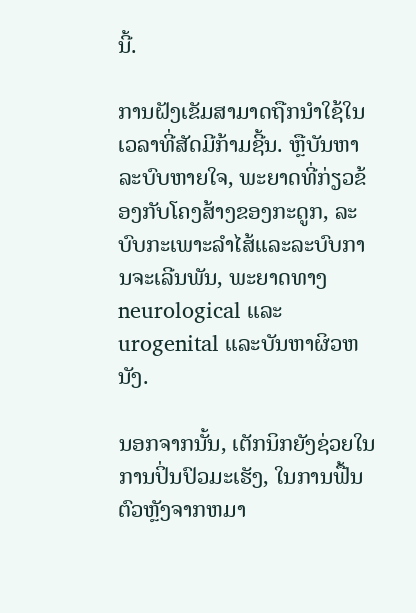ນີ້.

ການຝັງເຂັມສາມາດຖືກນໍາໃຊ້ໃນເວລາທີ່ສັດມີກ້າມຊີ້ນ. ຫຼືບັນຫາລະບົບຫາຍໃຈ, ພະຍາດທີ່ກ່ຽວຂ້ອງກັບໂຄງສ້າງຂອງກະດູກ, ລະບົບກະເພາະລໍາໄສ້ແລະລະບົບການຈະເລີນພັນ, ພະຍາດທາງ neurological ແລະ urogenital ແລະບັນຫາຜິວຫນັງ.

ນອກຈາກນັ້ນ, ເຕັກນິກຍັງຊ່ວຍໃນການປິ່ນປົວມະເຮັງ, ໃນການຟື້ນຕົວຫຼັງຈາກຫມາ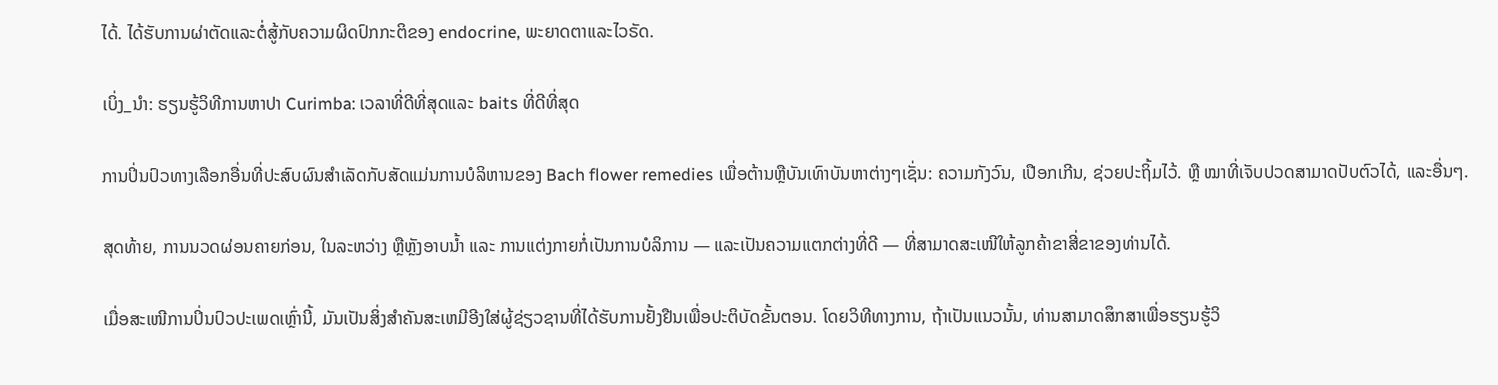ໄດ້. ໄດ້ຮັບການຜ່າຕັດແລະຕໍ່ສູ້ກັບຄວາມຜິດປົກກະຕິຂອງ endocrine, ພະຍາດຕາແລະໄວຣັດ.

ເບິ່ງ_ນຳ: ຮຽນຮູ້ວິທີການຫາປາ Curimba: ເວລາທີ່ດີທີ່ສຸດແລະ baits ທີ່ດີທີ່ສຸດ

ການປິ່ນປົວທາງເລືອກອື່ນທີ່ປະສົບຜົນສໍາເລັດກັບສັດແມ່ນການບໍລິຫານຂອງ Bach flower remedies ເພື່ອຕ້ານຫຼືບັນເທົາບັນຫາຕ່າງໆເຊັ່ນ: ຄວາມກັງວົນ, ເປືອກເກີນ, ຊ່ວຍປະຖິ້ມໄວ້. ຫຼື ໝາທີ່ເຈັບປວດສາມາດປັບຕົວໄດ້, ແລະອື່ນໆ.

ສຸດທ້າຍ, ການນວດຜ່ອນຄາຍກ່ອນ, ໃນລະຫວ່າງ ຫຼືຫຼັງອາບນໍ້າ ແລະ ການແຕ່ງກາຍກໍ່ເປັນການບໍລິການ — ແລະເປັນຄວາມແຕກຕ່າງທີ່ດີ — ທີ່ສາມາດສະເໜີໃຫ້ລູກຄ້າຂາສີ່ຂາຂອງທ່ານໄດ້.

ເມື່ອສະເໜີການປິ່ນປົວປະເພດເຫຼົ່ານີ້, ມັນເປັນສິ່ງສໍາຄັນສະເຫມີອີງໃສ່ຜູ້ຊ່ຽວຊານທີ່ໄດ້ຮັບການຢັ້ງຢືນເພື່ອປະຕິບັດຂັ້ນຕອນ. ໂດຍວິທີທາງການ, ຖ້າເປັນແນວນັ້ນ, ທ່ານສາມາດສຶກສາເພື່ອຮຽນຮູ້ວິ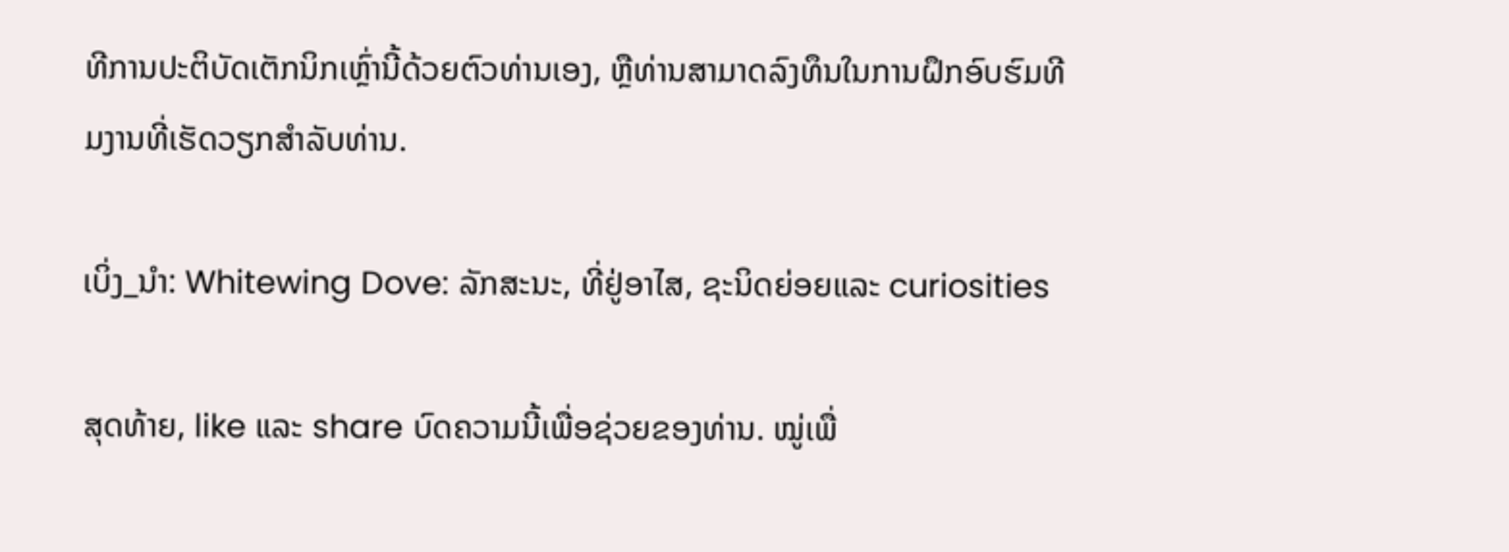ທີການປະຕິບັດເຕັກນິກເຫຼົ່ານີ້ດ້ວຍຕົວທ່ານເອງ, ຫຼືທ່ານສາມາດລົງທຶນໃນການຝຶກອົບຮົມທີມງານທີ່ເຮັດວຽກສໍາລັບທ່ານ.

ເບິ່ງ_ນຳ: Whitewing Dove: ລັກສະນະ, ທີ່ຢູ່ອາໄສ, ຊະນິດຍ່ອຍແລະ curiosities

ສຸດທ້າຍ, like ແລະ share ບົດຄວາມນີ້ເພື່ອຊ່ວຍຂອງທ່ານ. ໝູ່ເພື່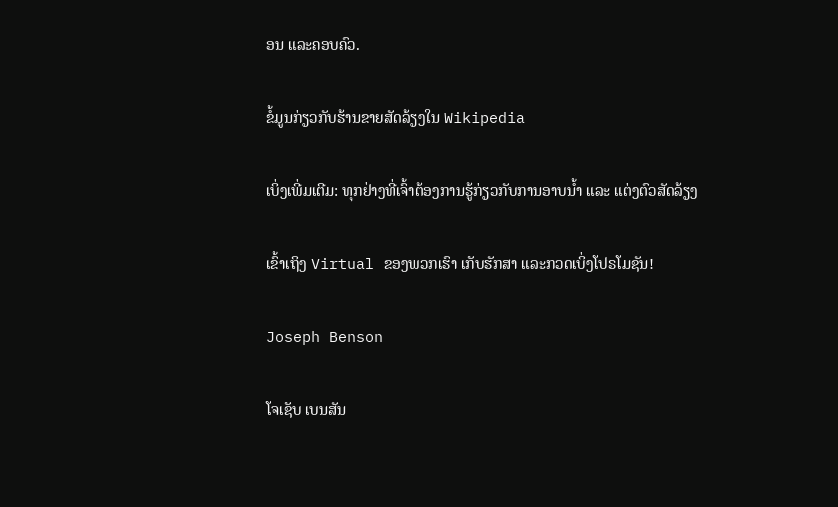ອນ ແລະຄອບຄົວ.

ຂໍ້ມູນກ່ຽວກັບຮ້ານຂາຍສັດລ້ຽງໃນ Wikipedia

ເບິ່ງເພີ່ມເຕີມ: ທຸກຢ່າງທີ່ເຈົ້າຕ້ອງການຮູ້ກ່ຽວກັບການອາບນໍ້າ ແລະ ແຕ່ງຕົວສັດລ້ຽງ

ເຂົ້າເຖິງ Virtual ຂອງພວກເຮົາ ເກັບຮັກສາ ແລະກວດເບິ່ງໂປຣໂມຊັນ!

Joseph Benson

ໂຈເຊັບ ເບນສັນ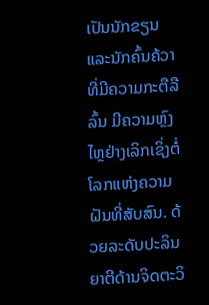ເປັນນັກຂຽນ ແລະນັກຄົ້ນຄ້ວາທີ່ມີຄວາມກະຕືລືລົ້ນ ມີຄວາມຫຼົງໄຫຼຢ່າງເລິກເຊິ່ງຕໍ່ໂລກແຫ່ງຄວາມຝັນທີ່ສັບສົນ. ດ້ວຍລະດັບປະລິນຍາຕີດ້ານຈິດຕະວິ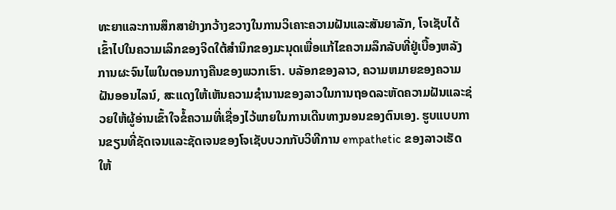ທະຍາແລະການສຶກສາຢ່າງກວ້າງຂວາງໃນການວິເຄາະຄວາມຝັນແລະສັນຍາລັກ, ໂຈເຊັບໄດ້ເຂົ້າໄປໃນຄວາມເລິກຂອງຈິດໃຕ້ສໍານຶກຂອງມະນຸດເພື່ອແກ້ໄຂຄວາມລຶກລັບທີ່ຢູ່ເບື້ອງຫລັງການຜະຈົນໄພໃນຕອນກາງຄືນຂອງພວກເຮົາ. ບລັອກຂອງລາວ, ຄວາມຫມາຍຂອງຄວາມຝັນອອນໄລນ໌, ສະແດງໃຫ້ເຫັນຄວາມຊໍານານຂອງລາວໃນການຖອດລະຫັດຄວາມຝັນແລະຊ່ວຍໃຫ້ຜູ້ອ່ານເຂົ້າໃຈຂໍ້ຄວາມທີ່ເຊື່ອງໄວ້ພາຍໃນການເດີນທາງນອນຂອງຕົນເອງ. ຮູບແບບການຂຽນທີ່ຊັດເຈນແລະຊັດເຈນຂອງໂຈເຊັບບວກກັບວິທີການ empathetic ຂອງລາວເຮັດໃຫ້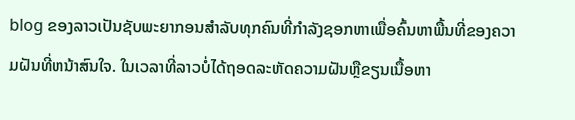blog ຂອງລາວເປັນຊັບພະຍາກອນສໍາລັບທຸກຄົນທີ່ກໍາລັງຊອກຫາເພື່ອຄົ້ນຫາພື້ນທີ່ຂອງຄວາມຝັນທີ່ຫນ້າສົນໃຈ. ໃນເວລາທີ່ລາວບໍ່ໄດ້ຖອດລະຫັດຄວາມຝັນຫຼືຂຽນເນື້ອຫາ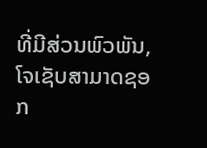ທີ່ມີສ່ວນພົວພັນ, ໂຈເຊັບສາມາດຊອກ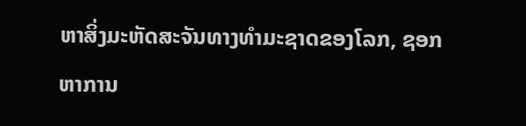ຫາສິ່ງມະຫັດສະຈັນທາງທໍາມະຊາດຂອງໂລກ, ຊອກຫາການ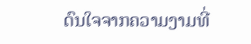ດົນໃຈຈາກຄວາມງາມທີ່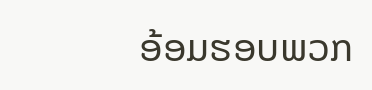ອ້ອມຮອບພວກ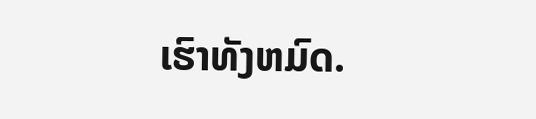ເຮົາທັງຫມົດ.